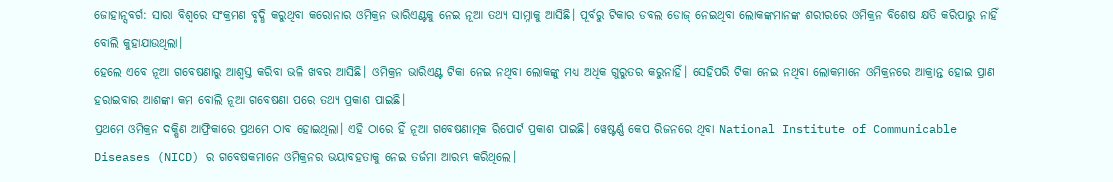ଜୋହାନ୍ସବର୍ଗ: ସାରା ବିଶ୍ୱରେ ସଂକ୍ରମଣ ବୃଦ୍ଧି କରୁଥିବା କରୋନାର ଓମିକ୍ରନ ଭାରିଏଣ୍ଟକୁ ନେଇ ନୂଆ ତଥ୍ୟ ସାମ୍ନାକୁ ଆସିଛି। ପୂର୍ବରୁ ଟିକାର ଡବଲ ଡୋଜ୍ ନେଇଥିବା ଲୋକଙ୍କମାନଙ୍କ ଶରୀରରେ ଓମିକ୍ରନ ବିଶେଷ କ୍ଷତି କରିପାରୁ ନାହିଁ ବୋଲି କୁହାଯାଉଥିଲା।
ହେଲେ ଏବେ ନୂଆ ଗବେଷଣାରୁ ଆଶ୍ୱସ୍ତ କରିବା ଭଳି ଖବର ଆସିଛି। ଓମିକ୍ରନ ଭାରିଏଣ୍ଟ ଟିକା ନେଇ ନଥିବା ଲୋକଙ୍କୁ ମଧ୍ୟ ଅଧିକ ଗୁରୁତର କରୁନାହିଁ। ସେହିପରି ଟିକା ନେଇ ନଥିବା ଲୋକମାନେ ଓମିକ୍ରନରେ ଆକ୍ରାନ୍ତ ହୋଇ ପ୍ରାଣ ହରାଇବାର ଆଶଙ୍କା କମ ବୋଲି ନୂଆ ଗବେଷଣା ପରେ ତଥ୍ୟ ପ୍ରକାଶ ପାଇଛି।
ପ୍ରଥମେ ଓମିକ୍ରନ ଦକ୍ଷିଣ ଆଫ୍ରିକାରେ ପ୍ରଥମେ ଠାବ ହୋଇଥିଲା। ଏହି ଠାରେ ହିଁ ନୂଆ ଗବେଷଣାତ୍ମକ ରିପୋର୍ଟ ପ୍ରକାଶ ପାଇଛି। ୱେଷ୍ଟର୍ଣ୍ଣ କେପ ରିଜନରେ ଥିବା National Institute of Communicable Diseases (NICD) ର ଗବେଷକମାନେ ଓମିକ୍ରନର ଭୟାବହତାକୁ ନେଇ ତର୍ଜମା ଆରମ୍ଭ କରିଥିଲେ।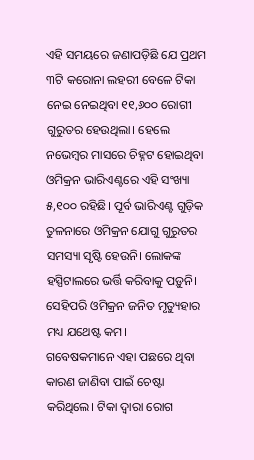ଏହି ସମୟରେ ଜଣାପଡ଼ିଛି ଯେ ପ୍ରଥମ ୩ଟି କରୋନା ଲହରୀ ବେଳେ ଟିକା ନେଇ ନେଇଥିବା ୧୧,୬୦୦ ରୋଗୀ ଗୁରୁତର ହେଉଥିଲା। ହେଲେ ନଭେମ୍ବର ମାସରେ ଚିହ୍ନଟ ହୋଇଥିବା ଓମିକ୍ରନ ଭାରିଏଣ୍ଟରେ ଏହି ସଂଖ୍ୟା ୫,୧୦୦ ରହିଛି। ପୂର୍ବ ଭାରିଏଣ୍ଟ ଗୁଡ଼ିକ ତୁଳନାରେ ଓମିକ୍ରନ ଯୋଗୁ ଗୁରୁତର ସମସ୍ୟା ସୃଷ୍ଟି ହେଉନି। ଲୋକଙ୍କ ହସ୍ପିଟାଲରେ ଭର୍ତ୍ତି କରିବାକୁ ପଡ଼ୁନି। ସେହିପରି ଓମିକ୍ରନ ଜନିତ ମୃତ୍ୟୁହାର ମଧ୍ୟ ଯଥେଷ୍ଟ କମ।
ଗବେଷକମାନେ ଏହା ପଛରେ ଥିବା କାରଣ ଜାଣିବା ପାଇଁ ଚେଷ୍ଟା କରିଥିଲେ। ଟିକା ଦ୍ୱାରା ରୋଗ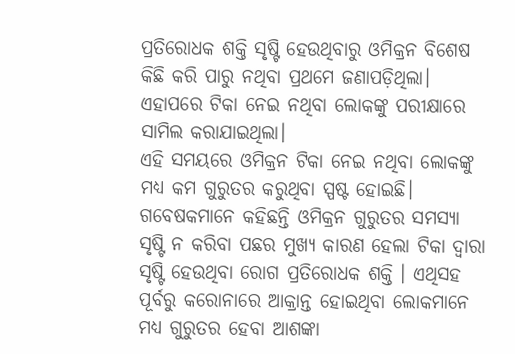ପ୍ରତିରୋଧକ ଶକ୍ତି ସୃଷ୍ଟି ହେଉଥିବାରୁ ଓମିକ୍ରନ ବିଶେଷ କିଛି କରି ପାରୁ ନଥିବା ପ୍ରଥମେ ଜଣାପଡ଼ିଥିଲା। ଏହାପରେ ଟିକା ନେଇ ନଥିବା ଲୋକଙ୍କୁ ପରୀକ୍ଷାରେ ସାମିଲ କରାଯାଇଥିଲା।
ଏହି ସମୟରେ ଓମିକ୍ରନ ଟିକା ନେଇ ନଥିବା ଲୋକଙ୍କୁ ମଧ୍ୟ କମ ଗୁରୁତର କରୁଥିବା ସ୍ପଷ୍ଟ ହୋଇଛି। ଗବେଷକମାନେ କହିଛନ୍ତି ଓମିକ୍ରନ ଗୁରୁତର ସମସ୍ୟା ସୃଷ୍ଟି ନ କରିବା ପଛର ମୁଖ୍ୟ କାରଣ ହେଲା ଟିକା ଦ୍ୱାରା ସୃଷ୍ଟି ହେଉଥିବା ରୋଗ ପ୍ରତିରୋଧକ ଶକ୍ତି । ଏଥିସହ ପୂର୍ବରୁ କରୋନାରେ ଆକ୍ରାନ୍ତ ହୋଇଥିବା ଲୋକମାନେ ମଧ୍ୟ ଗୁରୁତର ହେବା ଆଶଙ୍କା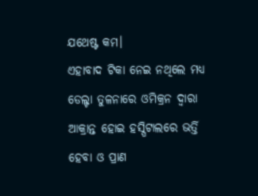ଯଥେଷ୍ଟ କମ।
ଏହାବାଦ ଟିକା ନେଇ ନଥିଲେ ମଧ୍ୟ ଡେଲ୍ଟା ତୁଳନାରେ ଓମିକ୍ରନ ଦ୍ୱାରା ଆକ୍ରାନ୍ତ ହୋଇ ହସ୍ପିଟାଲରେ ଭର୍ତ୍ତି ହେବା ଓ ପ୍ରାଣ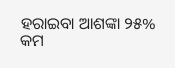ହରାଇବା ଆଶଙ୍କା ୨୫% କମ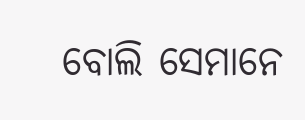ବୋଲି ସେମାନେ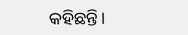କହିଛନ୍ତି।